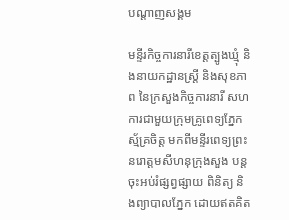បណ្តាញសង្គម

មន្ទីរកិច្ចការនារីខេត្តត្បូងឃ្មុំ និងនាយកដ្ឋានស្ត្រី និងសុខភាព នៃក្រសួងកិច្ចការនារី សហការជាមួយក្រុមគ្រូពេទ្យភ្នែកស្ម័គ្រចិត្ត មកពីមន្ទីរពេទ្យព្រះនរោត្តមសីហនុក្រុងសួង បន្តចុះអប់រំផ្សព្វផ្សាយ ពិនិត្យ និងព្យាបាលភ្នែក ដោយឥតគិត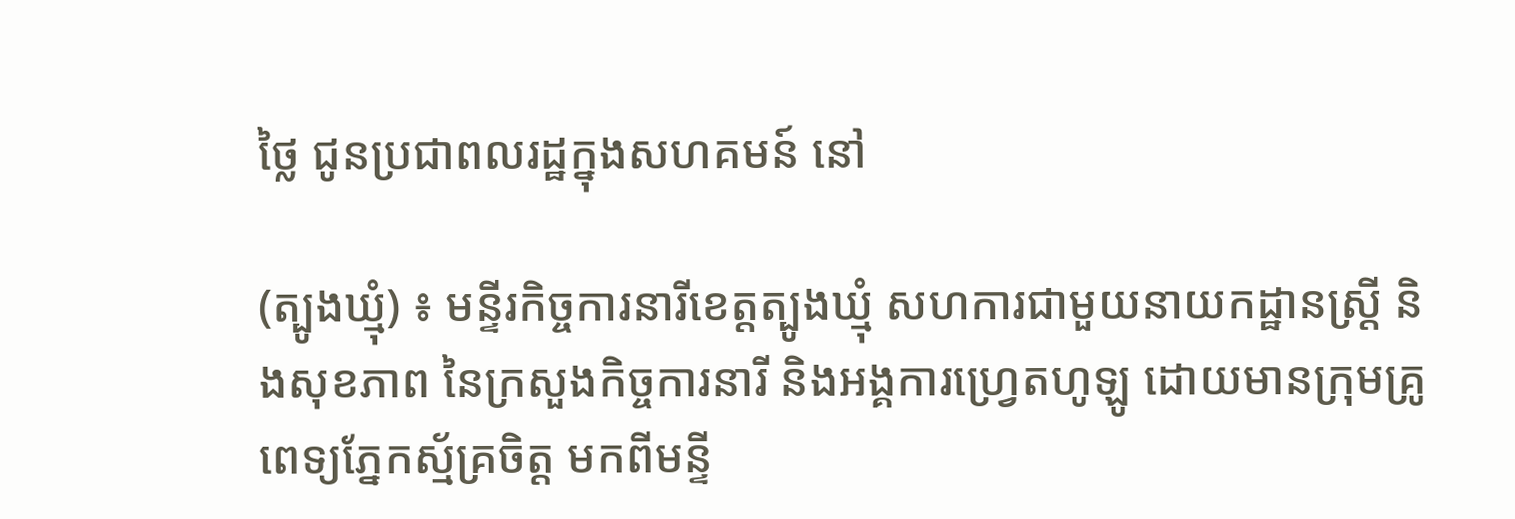ថ្លៃ ជូនប្រជាពលរដ្ឋក្នុងសហគមន៍ នៅ

(ត្បូងឃ្មុំ) ៖ មន្ទីរកិច្ចការនារីខេត្តត្បូងឃ្មុំ សហការជាមួយនាយកដ្ឋានស្ត្រី និងសុខភាព នៃក្រសួងកិច្ចការនារី និងអង្គការហ្វ្រេតហូឡូ ដោយមានក្រុមគ្រូពេទ្យភ្នែកស្ម័គ្រចិត្ត មកពីមន្ទី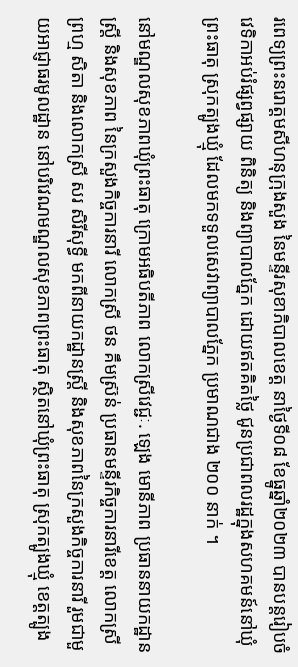រពេទ្យព្រះនរោត្តមសីហនុក្រុងសួង នៃមន្ទីរសុខាភិបាលខេត្ត នាថ្ងៃទី០៨ ខែធ្នូឆ្នាំ២០២៣ បានបន្តរៀបចំវេទិកាអប់រំផ្សព្វផ្សាយ ពិនិត្យ និងព្យាបាលភ្នែក ដោយឥតគិតថ្លៃ ជូនប្រជាពលរដ្ឋក្នុងសហគមន៍នៅឃុំព្រះធាតុ ស្រុកត្បូងឃ្មុំ ដែលមកទទួលសេវាព្យាបាលភ្នែក ប្រមាណជាង ២០០ នាក់ ។

នៅមណ្ឌលសុខភាពឃុំព្រះធាតុ ក្រោមអធិបតីភាព លោកស្រីវេជ្ជៈ. ឡេង មោនីភាព ប្រធាននាយកដ្ឋានស្ត្រី និងសុខភាព នៃក្រសួងកិច្ចការនារី លោកស្រី ថន គឹមស្រ៊ន់ ប្រធានមន្ទីរកិច្ចការនារីខេត្ត លោកស្រី ព្រហ្ម សិតា និងលោកស្រី សរ សិរីសុទ្ធី មកពីនាយកដ្ឋានស្ត្រី និងសុខភាពនៃក្រសួងកិច្ចការនារី រួមជាមួយអាជ្ញាធរមូលដ្ឋាន នៅបរិវេណមណ្ឌលសុខភាពព្រះធាតុ ស្ថិតនៅឃុំព្រះធាតុ ស្រុកត្បូងឃ្មុំ ខេត្តត្បូង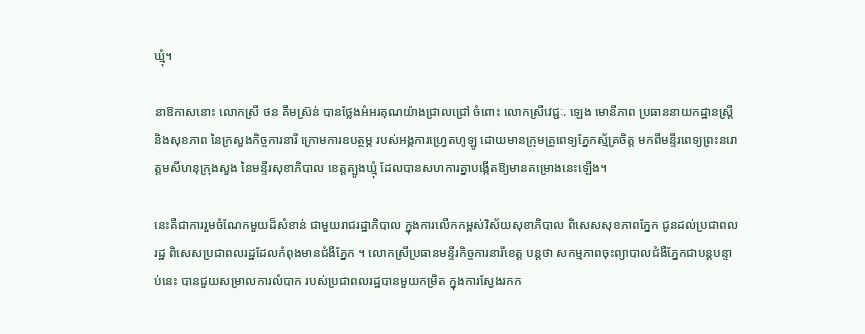ឃ្មុំ។

នាឱកាសនោះ លោកស្រី ថន គឹមស្រ៊ន់ បានថ្លែងអំអរគុណយ៉ាងជ្រាលជ្រៅ ចំពោះ លោកស្រីវេជ្ជៈ. ឡេង មោនីភាព ប្រធាននាយកដ្ឋានស្ត្រី និងសុខភាព នៃក្រសួងកិច្ចការនារី ក្រោមការឧបត្ថម្ភ របស់អង្គការហ្វ្រេតហូឡូ ដោយមានក្រុមគ្រូពេទ្យភ្នែកស្ម័គ្រចិត្ត មកពីមន្ទីរពេទ្យព្រះនរោត្តមសីហនុក្រុងសួង នៃមន្ទីរសុខាភិបាល ខេត្តត្បូងឃ្មុំ ដែលបានសហការគ្នាបង្កើតឱ្យមានគម្រោងនេះឡើង។

នេះគឺជាការរួមចំណែកមួយដ៏សំខាន់ ជាមួយរាជរដ្ឋាភិបាល ក្នុងការលើកកម្ពស់វិស័យសុខាភិបាល ពិសេសសុខភាពភ្នែក ជូនដល់ប្រជាពលរដ្ឋ ពិសេសប្រជាពលរដ្ឋដែលកំពុងមានជំងឺភ្នែក ។ លោកស្រីប្រធានមន្ទីរកិច្ចការនារីខេត្ត បន្តថា សកម្មភាពចុះព្យាបាលជំងឺភ្នែកជាបន្តបន្ទាប់នេះ បានជួយសម្រាលការលំបាក របស់ប្រជាពលរដ្ឋបានមួយកម្រិត ក្នុងការស្វែងរកក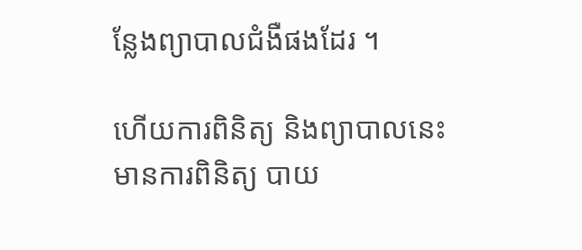ន្លែងព្យាបាលជំងឺផងដែរ ។

ហើយការពិនិត្យ និងព្យាបាលនេះ មានការពិនិត្យ បាយ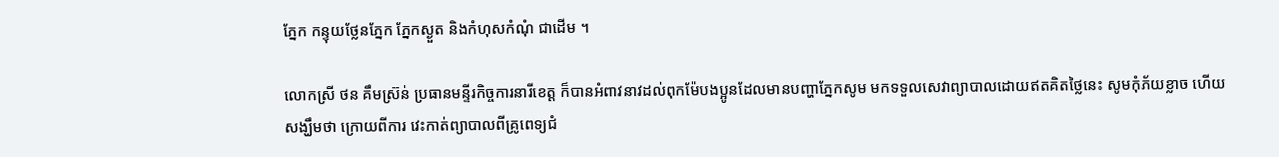ភ្នែក កន្ទុយថ្លែនភ្នែក ភ្នែកស្ងួត និងកំហុសកំណុំ ជាដើម ។

លោកស្រី ថន គឹមស្រ៊ន់ ប្រធានមន្ទីរកិច្ចការនារីខេត្ត ក៏បានអំពាវនាវដល់ពុកម៉ែបងប្អូនដែលមានបញ្ហាភ្នែកសូម មកទទួលសេវាព្យាបាលដោយឥតគិតថ្លៃនេះ សូមកុំភ័យខ្លាច ហើយសង្ឃឹមថា ក្រោយពីការ វេះកាត់ព្យាបាលពីគ្រូពេទ្យជំ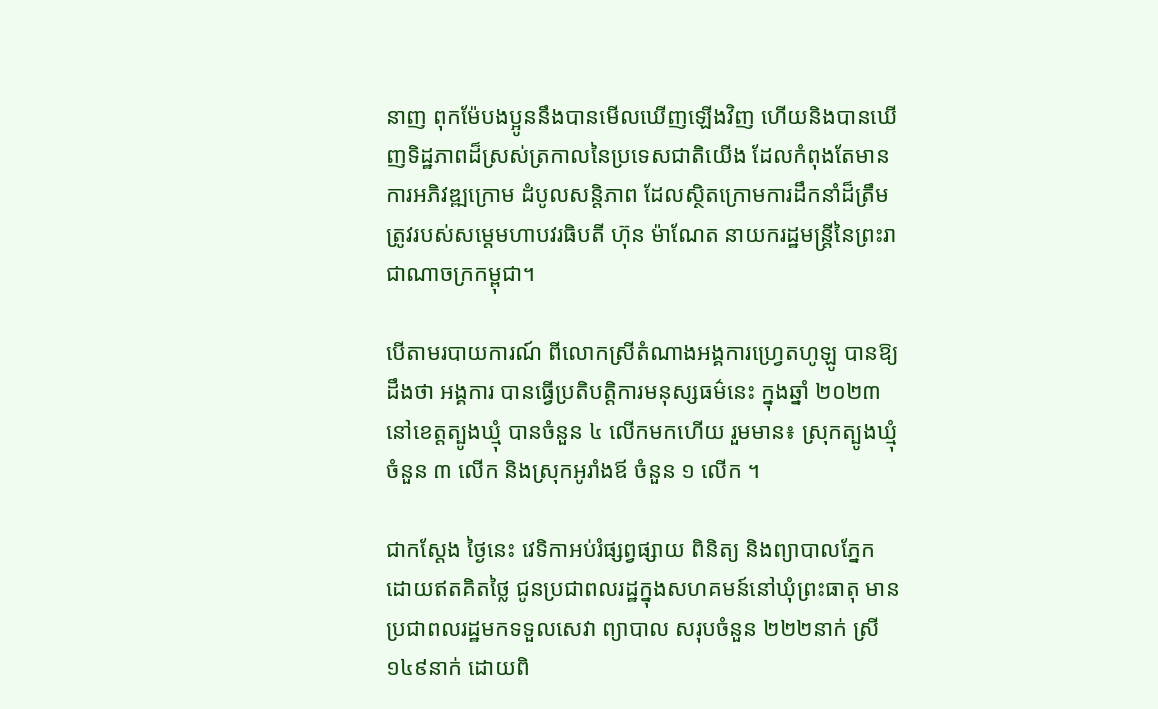នាញ ពុកម៉ែបងប្អូននឹងបានមើលឃើញឡើងវិញ ហើយនិងបានឃើញទិដ្ឋភាពដ៏ស្រស់ត្រកាលនៃប្រទេសជាតិយើង ដែលកំពុងតែមានការអភិវឌ្ឍក្រោម ដំបូលសន្តិភាព ដែលស្ថិតក្រោមការដឹកនាំដ៏ត្រឹមត្រូវរបស់សម្តេមហាបវរធិបតី ហ៊ុន ម៉ាណែត នាយករដ្ឋមន្ត្រីនៃព្រះរាជាណាចក្រកម្ពុជា។

បើតាមរបាយការណ៍ ពីលោកស្រីតំណាងអង្គការហ្រ្វេតហូឡូ បានឱ្យដឹងថា អង្គការ បានធ្វើប្រតិបត្តិការមនុស្សធម៌នេះ ក្នុងឆ្នាំ ២០២៣ នៅខេត្តត្បូងឃ្មុំ បានចំនួន ៤ លើកមកហើយ រួមមាន៖ ស្រុកត្បូងឃ្មុំ ចំនួន ៣ លើក និងស្រុកអូរាំងឪ ចំនួន ១ លើក ។

ជាកស្តែង ថ្ងៃនេះ វេទិកាអប់រំផ្សព្វផ្សាយ ពិនិត្យ និងព្យាបាលភ្នែក ដោយឥតគិតថ្លៃ ជូនប្រជាពលរដ្ឋក្នុងសហគមន៍នៅឃុំព្រះធាតុ មានប្រជាពលរដ្ឋមកទទួលសេវា ព្យាបាល សរុបចំនួន ២២២នាក់ ស្រី១៤៩នាក់ ដោយពិ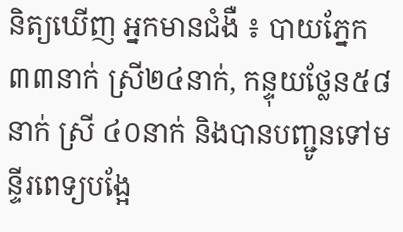និត្យឃើញ អ្នកមានជំងឺ ៖ បាយភ្នែក ៣៣នាក់ ស្រី២៤នាក់, កន្ទុយថ្លែន៥៨នាក់ ស្រី ៤០នាក់ និងបានបញ្ជូនទៅមន្ទីរពេទ្យបង្អែ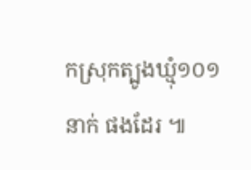កស្រុកត្បូងឃ្មុំ១០១នាក់ ផងដែរ ៕